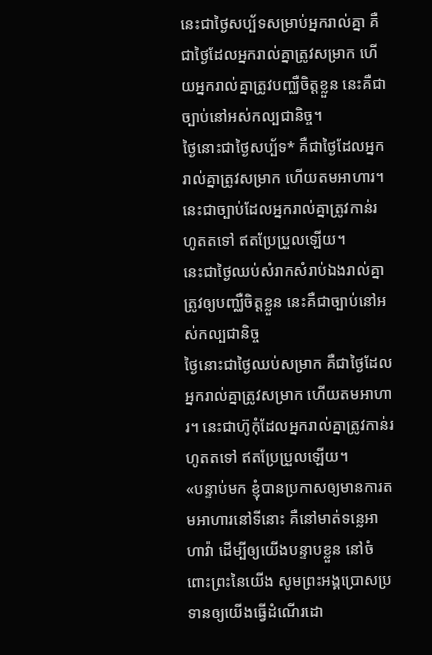នេះជាថ្ងៃសប្ប័ទសម្រាប់អ្នករាល់គ្នា គឺជាថ្ងៃដែលអ្នករាល់គ្នាត្រូវសម្រាក ហើយអ្នករាល់គ្នាត្រូវបញ្ឈឺចិត្តខ្លួន នេះគឺជាច្បាប់នៅអស់កល្បជានិច្ច។
ថ្ងៃនោះជាថ្ងៃសប្ប័ទ* គឺជាថ្ងៃដែលអ្នករាល់គ្នាត្រូវសម្រាក ហើយតមអាហារ។ នេះជាច្បាប់ដែលអ្នករាល់គ្នាត្រូវកាន់រហូតតទៅ ឥតប្រែប្រួលឡើយ។
នេះជាថ្ងៃឈប់សំរាកសំរាប់ឯងរាល់គ្នា ត្រូវឲ្យបញ្ឈឺចិត្តខ្លួន នេះគឺជាច្បាប់នៅអស់កល្បជានិច្ច
ថ្ងៃនោះជាថ្ងៃឈប់សម្រាក គឺជាថ្ងៃដែលអ្នករាល់គ្នាត្រូវសម្រាក ហើយតមអាហារ។ នេះជាហ៊ូកុំដែលអ្នករាល់គ្នាត្រូវកាន់រហូតតទៅ ឥតប្រែប្រួលឡើយ។
«បន្ទាប់មក ខ្ញុំបានប្រកាសឲ្យមានការតមអាហារនៅទីនោះ គឺនៅមាត់ទន្លេអាហាវ៉ា ដើម្បីឲ្យយើងបន្ទាបខ្លួន នៅចំពោះព្រះនៃយើង សូមព្រះអង្គប្រោសប្រទានឲ្យយើងធ្វើដំណើរដោ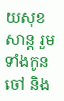យសុខសាន្ត រួមទាំងកូនចៅ និង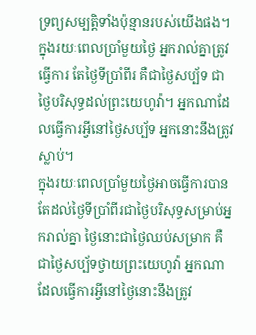ទ្រព្យសម្បត្តិទាំងប៉ុន្មានរបស់យើងផង។
ក្នុងរយៈពេលប្រាំមួយថ្ងៃ អ្នករាល់គ្នាត្រូវធ្វើការ តែថ្ងៃទីប្រាំពីរ គឺជាថ្ងៃសប្ប័ទ ជាថ្ងៃបរិសុទ្ធដល់ព្រះយេហូវ៉ា។ អ្នកណាដែលធ្វើការអ្វីនៅថ្ងៃសប្ប័ទ អ្នកនោះនឹងត្រូវស្លាប់។
ក្នុងរយៈពេលប្រាំមួយថ្ងៃអាចធ្វើការបាន តែដល់ថ្ងៃទីប្រាំពីរជាថ្ងៃបរិសុទ្ធសម្រាប់អ្នករាល់គ្នា ថ្ងៃនោះជាថ្ងៃឈប់សម្រាក គឺជាថ្ងៃសប្ប័ទថ្វាយព្រះយេហូវ៉ា អ្នកណាដែលធ្វើការអ្វីនៅថ្ងៃនោះនឹងត្រូវ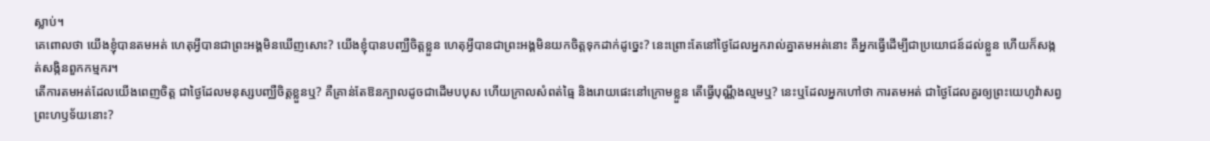ស្លាប់។
គេពោលថា យើងខ្ញុំបានតមអត់ ហេតុអ្វីបានជាព្រះអង្គមិនឃើញសោះ? យើងខ្ញុំបានបញ្ឈឺចិត្តខ្លួន ហេតុអ្វីបានជាព្រះអង្គមិនយកចិត្តទុកដាក់ដូច្នេះ? នេះព្រោះតែនៅថ្ងៃដែលអ្នករាល់គ្នាតមអត់នោះ គឺអ្នកធ្វើដើម្បីជាប្រយោជន៍ដល់ខ្លួន ហើយក៏សង្កត់សង្កិនពួកកម្មករ។
តើការតមអត់ដែលយើងពេញចិត្ត ជាថ្ងៃដែលមនុស្សបញ្ឈឺចិត្តខ្លួនឬ? គឺគ្រាន់តែឱនក្បាលដូចជាដើមបបុស ហើយក្រាលសំពត់ធ្មៃ និងរោយផេះនៅក្រោមខ្លួន តើធ្វើបុណ្ណឹងល្មមឬ? នេះឬដែលអ្នកហៅថា ការតមអត់ ជាថ្ងៃដែលគួរឲ្យព្រះយេហូវ៉ាសព្វព្រះហឫទ័យនោះ?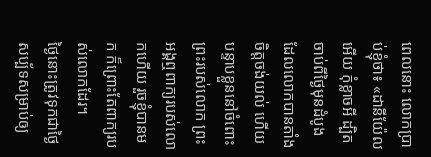ពេលនោះ លោកប្រាប់ខ្ញុំថា៖ «ដានីយ៉ែលអើយ កុំខ្លាចអី ដ្បិតចាប់ពីថ្ងៃមុនដំបូង ដែលលោកបានតាំងចិត្តចង់យល់ ហើយបន្ទាបខ្លួននៅចំពោះព្រះរបស់លោក ព្រះអង្គឮពាក្យរបស់លោកហើយ រួចខ្ញុំបានមក ក៏ព្រោះតែពាក្យរបស់លោកដែរ។
ថ្ងៃនោះត្រូវទុកជាថ្ងៃសប្ប័ទសម្រាប់ឲ្យ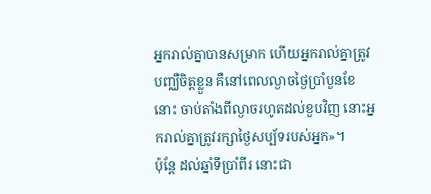អ្នករាល់គ្នាបានសម្រាក ហើយអ្នករាល់គ្នាត្រូវបញ្ឈឺចិត្តខ្លួន គឺនៅពេលល្ងាចថ្ងៃប្រាំបួនខែនោះ ចាប់តាំងពីល្ងាចរហូតដល់ខួបវិញ នោះអ្នករាល់គ្នាត្រូវរក្សាថ្ងៃសប្ប័ទរបស់អ្នក»។
ប៉ុន្តែ ដល់ឆ្នាំទីប្រាំពីរ នោះជា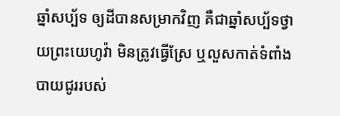ឆ្នាំសប្ប័ទ ឲ្យដីបានសម្រាកវិញ គឺជាឆ្នាំសប្ប័ទថ្វាយព្រះយេហូវ៉ា មិនត្រូវធ្វើស្រែ ឬលួសកាត់ទំពាំងបាយជូររបស់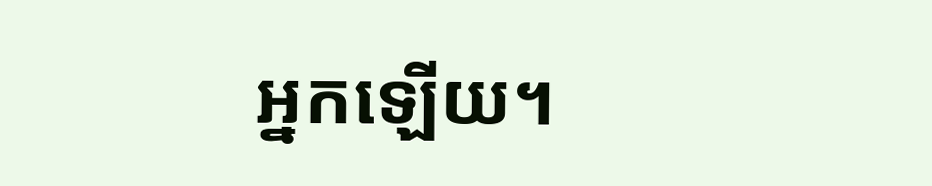អ្នកឡើយ។